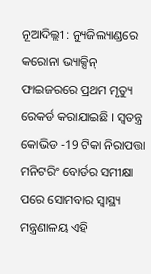ନୂଆଦିଲ୍ଲୀ : ନ୍ୟୁଜିଲ୍ୟାଣ୍ଡରେ କରୋନା ଭ୍ୟାକ୍ସିନ୍ ଫାଇଜରରେ ପ୍ରଥମ ମୃତ୍ୟୁ ରେକର୍ଡ କରାଯାଇଛି । ସ୍ୱତନ୍ତ୍ର କୋଭିଡ -19 ଟିକା ନିରାପତ୍ତା ମନିଟରିଂ ବୋର୍ଡର ସମୀକ୍ଷା ପରେ ସୋମବାର ସ୍ୱାସ୍ଥ୍ୟ ମନ୍ତ୍ରଣାଳୟ ଏହି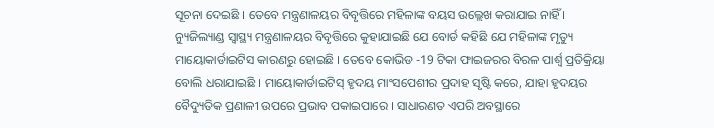ସୂଚନା ଦେଇଛି । ତେବେ ମନ୍ତ୍ରଣାଳୟର ବିବୃତ୍ତିରେ ମହିଳାଙ୍କ ବୟସ ଉଲ୍ଲେଖ କରାଯାଇ ନାହିଁ । ନ୍ୟୁଜିଲ୍ୟାଣ୍ଡ ସ୍ୱାସ୍ଥ୍ୟ ମନ୍ତ୍ରଣାଳୟର ବିବୃତ୍ତିରେ କୁହାଯାଇଛି ଯେ ବୋର୍ଡ କହିଛି ଯେ ମହିଳାଙ୍କ ମୃତ୍ୟୁ ମାୟୋକାର୍ଡାଇଟିସ କାରଣରୁ ହୋଇଛି । ତେବେ କୋଭିଡ -19 ଟିକା ଫାଇଜରର ବିରଳ ପାର୍ଶ୍ୱ ପ୍ରତିକ୍ରିୟା ବୋଲି ଧରାଯାଇଛି । ମାୟୋକାର୍ଡାଇଟିସ୍ ହୃଦୟ ମାଂସପେଶୀର ପ୍ରଦାହ ସୃଷ୍ଟି କରେ, ଯାହା ହୃଦୟର ବୈଦ୍ୟୁତିକ ପ୍ରଣାଳୀ ଉପରେ ପ୍ରଭାବ ପକାଇପାରେ । ସାଧାରଣତ ଏପରି ଅବସ୍ଥାରେ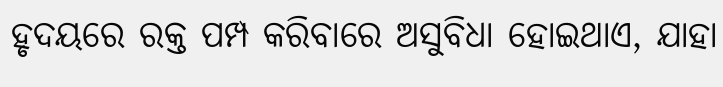ହୃଦୟରେ ରକ୍ତ ପମ୍ପ କରିବାରେ ଅସୁବିଧା ହୋଇଥାଏ, ଯାହା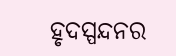ହୃଦସ୍ପନ୍ଦନର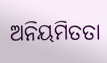ଅନିୟମିତତା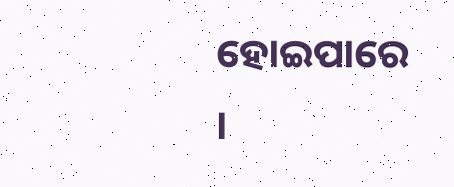ହୋଇପାରେ ।